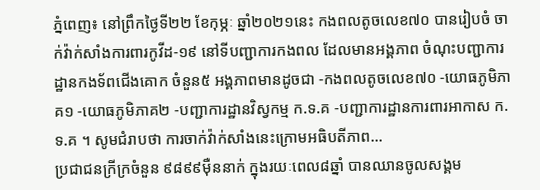ភ្នំពេញ៖ នៅព្រឹកថ្ងៃទី២២ ខែកុម្ភៈ ឆ្នាំ២០២១នេះ កងពលតូចលេខ៧០ បានរៀបចំ ចាក់វ៉ាក់សាំងការពារកូវីដ-១៩ នៅទីបញ្ជាការកងពល ដែលមានអង្គភាព ចំណុះបញ្ជាការដ្ឋានកងទ័ពជើងគោក ចំនួន៥ អង្គភាពមានដូចជា -កងពលតូចលេខ៧០ -យោធភូមិភាគ១ -យោធភូមិភាគ២ -បញ្ជាការដ្ឋានវិស្វកម្ម ក.ទ.គ -បញ្ជាការដ្ឋានការពារអាកាស ក.ទ.គ ។ សូមជំរាបថា ការចាក់វ៉ាក់សាំងនេះក្រោមអធិបតីភាព...
ប្រជាជនក្រីក្រចំនួន ៩៨៩៩ម៉ឺននាក់ ក្នុងរយៈពេល៨ឆ្នាំ បានឈានចូលសង្គម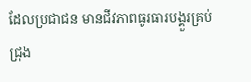ដែលប្រជាជន មានជីវភាពធូរធារបង្គួរគ្រប់ជ្រុង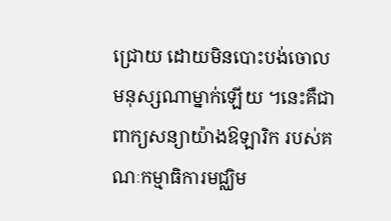ជ្រោយ ដោយមិនបោះបង់ចោល មនុស្សណាម្នាក់ឡើយ ។នេះគឺជាពាក្យសន្យាយ៉ាងឱឡារិក របស់គណៈកម្មាធិការមជ្ឈិម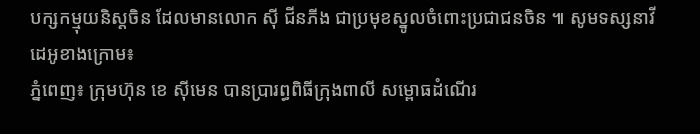បក្សកម្មុយនិស្តចិន ដែលមានលោក ស៊ី ជីនភីង ជាប្រមុខស្នូលចំពោះប្រជាជនចិន ៕ សូមទស្សនាវីដេអូខាងក្រោម៖
ភ្នំពេញ៖ ក្រុមហ៊ុន ខេ ស៊ីមេន បានប្រារព្ធពិធីក្រុងពាលី សម្ពោធដំណើរ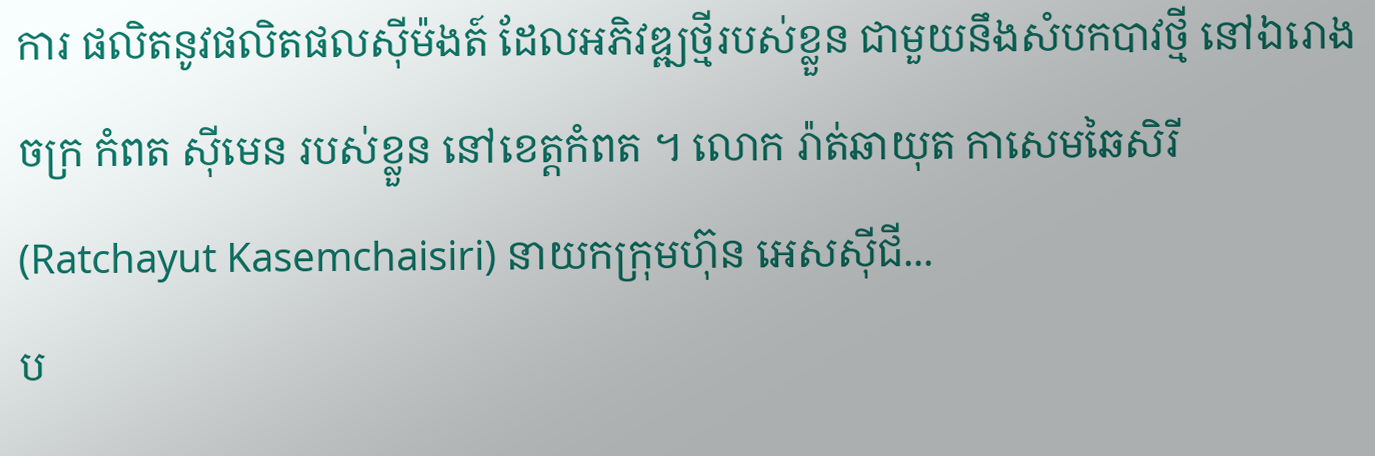ការ ផលិតនូវផលិតផលស៊ីម៉ងត៍ ដែលអភិវឌ្ឍថ្មីរបស់ខ្លួន ជាមួយនឹងសំបកបាវថ្មី នៅឯរោងចក្រ កំពត ស៊ីមេន របស់ខ្លួន នៅខេត្តកំពត ។ លោក រ៉ាត់ឆាយុត កាសេមឆៃសិរី (Ratchayut Kasemchaisiri) នាយកក្រុមហ៊ុន អេសស៊ីជី...
ប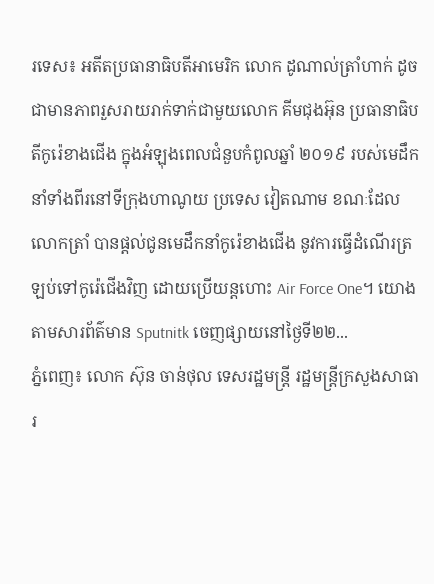រទេស៖ អតីតប្រធានាធិបតីអាមេរិក លោក ដូណាល់ត្រាំហាក់ ដូចជាមានភាពរួសរាយរាក់ទាក់ជាមួយលោក គីមជុងអ៊ុន ប្រធានាធិបតីកូរ៉េខាងជើង ក្នុងអំឡុងពេលជំនួបកំពូលឆ្នាំ ២០១៩ របស់មេដឹកនាំទាំងពីរនៅទីក្រុងហាណូយ ប្រទេស វៀតណាម ខណៈដែលលោកត្រាំ បានផ្តល់ជូនមេដឹកនាំកូរ៉េខាងជើង នូវការធ្វើដំណើរត្រឡប់ទៅកូរ៉េជើងវិញ ដោយប្រើយន្តហោះ Air Force One។ យោងតាមសារព័ត៌មាន Sputnitk ចេញផ្សាយនៅថ្ងៃទី២២...
ភ្នំពេញ៖ លោក ស៊ុន ចាន់ថុល ទេសរដ្ឋមន្ត្រី រដ្ឋមន្ត្រីក្រសួងសាធារ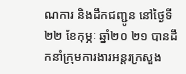ណការ និងដឹកជញ្ជូន នៅថ្ងៃទី២២ ខែកុម្ភៈ ឆ្នាំ២០ ២១ បានដឹកនាំក្រុមការងារអន្តរក្រសួង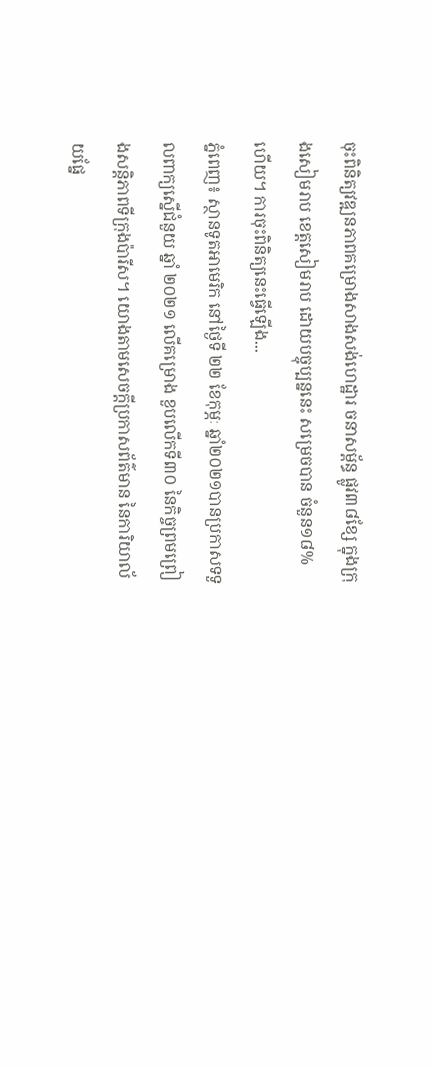ចុះពិនិត្យវឌ្ឍនភាពគម្រោងសាងសង់ហេដ្ឋារ ចនាសម្ព័ន្ធ ផ្លូវ៣៨ខ្សែ ក្នុងក្រុងសៀមរាប ខេត្តសៀមរាប ដោយបច្ចុប្បន្ននេះ សម្រេចបាន ចំនួន១៨% ហើយ។ ការចុះពិនិត្យនេះធ្វើឡើង...
ភ្នំពេញ៖ ស្ថានទូតអាមេរិក នៅថ្ងៃទី ២២ ខែកុម្ភៈ ឆ្នាំ២០២១បានប្រកាសទទួលពាក្យស្នើជំនួយ ឆ្នាំ ២០២១ លើគម្រោង ខួបលើកទី៣០ នៃកិច្ចព្រមព្រៀងសន្តិភាពទីក្រុងប៉ារីស។ យោងតាមសេចក្តីប្រកាសព័ត៌មាន នៃការិយាល័យផ្នែ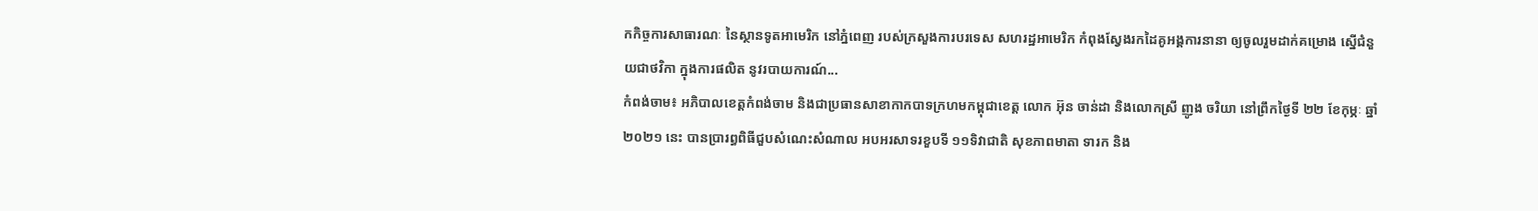កកិច្ចការសាធារណៈ នៃស្ថានទូតអាមេរិក នៅភ្នំពេញ របស់ក្រសួងការបរទេស សហរដ្ឋអាមេរិក កំពុងស្វែងរកដៃគូអង្គការនានា ឲ្យចូលរួមដាក់គម្រោង ស្នើជំនួយជាថវិកា ក្នុងការផលិត នូវរបាយការណ៍...
កំពង់ចាម៖ អភិបាលខេត្តកំពង់ចាម និងជាប្រធានសាខាកាកបាទក្រហមកម្ពុជាខេត្ត លោក អ៊ុន ចាន់ដា និងលោកស្រី ញូង ចរិយា នៅព្រឹកថ្ងៃទី ២២ ខែកុម្ភៈ ឆ្នាំ ២០២១ នេះ បានប្រារព្ធពិធីជួបសំណេះសំណាល អបអរសាទរខួបទី ១១ទិវាជាតិ សុខភាពមាតា ទារក និង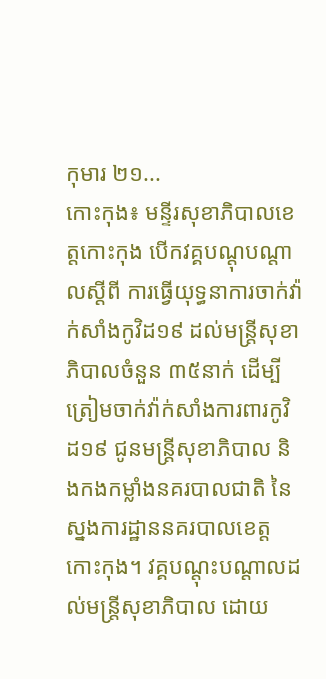កុមារ ២១...
កោះកុង៖ មន្ទីរសុខាភិបាលខេត្តកោះកុង បើកវគ្គបណ្តុបណ្តាលស្តីពី ការធ្វើយុទ្ធនាការចាក់វ៉ាក់សាំងកូវិដ១៩ ដល់មន្ត្រីសុខាភិបាលចំនួន ៣៥នាក់ ដើម្បីត្រៀមចាក់វ៉ាក់សាំងការពារកូវិដ១៩ ជូនមន្ត្រីសុខាភិបាល និងកងកម្លាំងនគរបាលជាតិ នៃស្នងការដ្ឋាននគរបាលខេត្តកោះកុង។ វគ្គបណ្តុះបណ្តាលដល់មន្ត្រីសុខាភិបាល ដោយ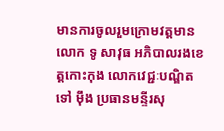មានការចូលរួមក្រោមវត្តមាន លោក ទូ សាវុធ អភិបាលរងខេត្តកោះកុង លោកវេជ្ជៈបណ្ឌិត ទៅ ម៉ឹង ប្រធានមន្ទីរសុ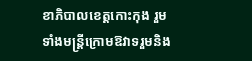ខាភិបាលខេត្តកោះកុង រួមទាំងមន្ត្រីក្រោមឱវាទរួមនិង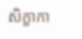សិក្ខាកា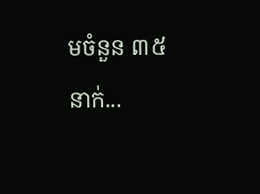មចំនួន ៣៥នាក់...